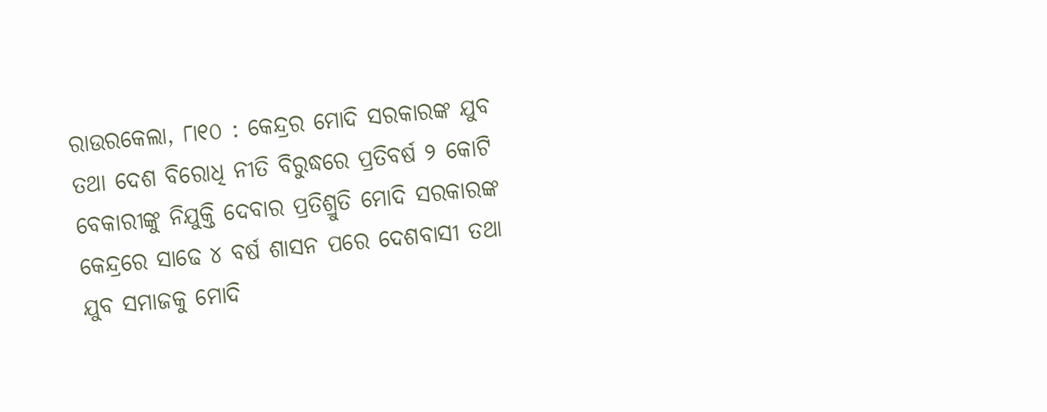ରାଉରକେଲା, ୮ା୧୦ : କେନ୍ଦ୍ରର ମୋଦି ସରକାରଙ୍କ ଯୁବ ତଥା ଦେଶ ବିରୋଧି ନୀତି ବିରୁଦ୍ଧରେ ପ୍ରତିବର୍ଷ ୨ କୋଟି ବେକାରୀଙ୍କୁ ନିଯୁକ୍ତି ଦେବାର ପ୍ରତିଶ୍ରୁତି ମୋଦି ସରକାରଙ୍କ କେନ୍ଦ୍ରରେ ସାଢେ ୪ ବର୍ଷ ଶାସନ ପରେ ଦେଶବାସୀ ତଥା ଯୁବ ସମାଜକୁ ମୋଦି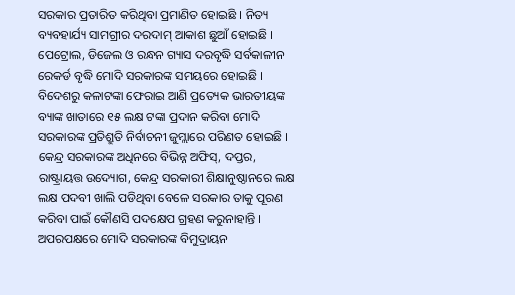ସରକାର ପ୍ରତାରିତ କରିଥିବା ପ୍ରମାଣିତ ହୋଇଛି । ନିତ୍ୟ ବ୍ୟବହାର୍ଯ୍ୟ ସାମଗ୍ରୀର ଦରଦାମ୍ ଆକାଶ ଛୁଆଁ ହୋଇଛି । ପେଟ୍ରୋଲ, ଡିଜେଲ ଓ ରନ୍ଧନ ଗ୍ୟାସ ଦରବୃଦ୍ଧି ସର୍ବକାଳୀନ ରେକର୍ଡ ବୃଦ୍ଧି ମୋଦି ସରକାରଙ୍କ ସମୟରେ ହୋଇଛି ।
ବିଦେଶରୁ କଳାଟଙ୍କା ଫେରାଇ ଆଣି ପ୍ରତ୍ୟେକ ଭାରତୀୟଙ୍କ ବ୍ୟାଙ୍କ ଖାତାରେ ୧୫ ଲକ୍ଷ ଟଙ୍କା ପ୍ରଦାନ କରିବା ମୋଦି ସରକାରଙ୍କ ପ୍ରତିଶ୍ରୁତି ନିର୍ବାଚନୀ ଜୁମ୍ଲାରେ ପରିଣତ ହୋଇଛି । କେନ୍ଦ୍ର ସରକାରଙ୍କ ଅଧିନରେ ବିଭିନ୍ନ ଅଫିସ୍, ଦପ୍ତର, ରାଷ୍ଟ୍ରାୟତ୍ତ ଉଦ୍ୟୋଗ, କେନ୍ଦ୍ର ସରକାରୀ ଶିକ୍ଷାନୁଷ୍ଠାନରେ ଲକ୍ଷ ଲକ୍ଷ ପଦବୀ ଖାଲି ପଡିଥିବା ବେଳେ ସରକାର ତାକୁ ପୂରଣ କରିବା ପାଇଁ କୌଣସି ପଦକ୍ଷେପ ଗ୍ରହଣ କରୁନାହାନ୍ତି । ଅପରପକ୍ଷରେ ମୋଦି ସରକାରଙ୍କ ବିମୁଦ୍ରାୟନ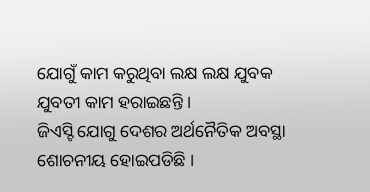ଯୋଗୁଁ କାମ କରୁଥିବା ଲକ୍ଷ ଲକ୍ଷ ଯୁବକ ଯୁବତୀ କାମ ହରାଇଛନ୍ତି ।
ଜିଏସ୍ଟି ଯୋଗୁ ଦେଶର ଅର୍ଥନୈତିକ ଅବସ୍ଥା ଶୋଚନୀୟ ହୋଇପଡିଛି ।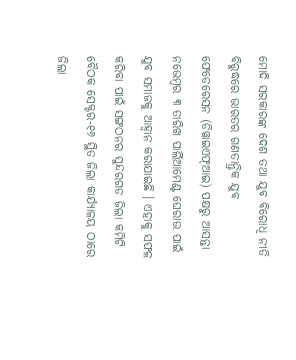ମୋଦି ସରକାରଙ୍କ ଦେଶ ତଥା ଯୁବ ବିରୋଧି ନୀତି ବିରୁଦ୍ଧରେ ଭାରତର ଗଣତାନ୍ତ୍ରିକ ଯୁବ ଫେଡେରେସନ (ଡିୱାଇଏଫ୍ଆଇ) ପକ୍ଷରୁ ଆସନ୍ତା ନଭେମ୍ବର ୩ ତାରିଖ ପାର୍ଲିଆମେଣ୍ଟ ଘେରାଉ ପାଇଁ ଯୁବ ସମାଜକୁ ଆହ୍ୱାନ କରାଯାଇଛି । ଏହାକୁ ସଫଳ କରିବା ପାଇଁ ସଙ୍ଗଠନର ସୁନ୍ଦରଗଡ ଜିଲା କମିଟି ବୈଠକ ସେକ୍ଟର-୧୬ ସ୍ଥିତ ଜିଲା କାର୍ଯ୍ୟାଳୟ ଠାରେ ଜିଲା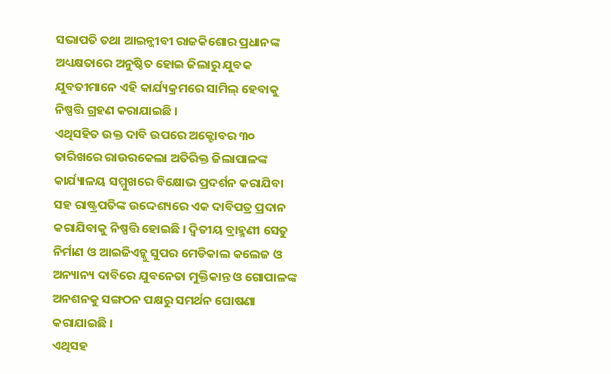ସଭାପତି ତଥା ଆଇନ୍ଜୀବୀ ରାଜକିଶୋର ପ୍ରଧାନଙ୍କ ଅଧ୍ୟକ୍ଷତାରେ ଅନୁଷ୍ଠିତ ହୋଇ ଜିଲାରୁ ଯୁବକ ଯୁବତୀମାନେ ଏହି କାର୍ଯ୍ୟକ୍ରମରେ ସାମିଲ୍ ହେବାକୁ ନିଷ୍ପତ୍ତି ଗ୍ରହଣ କରାଯାଇଛି ।
ଏଥିସହିତ ଉକ୍ତ ଦାବି ଉପରେ ଅକ୍ଟୋବର ୩୦ ତାରିଖରେ ରାଉରକେଲା ଅତିରିକ୍ତ ଜିଲାପାଳଙ୍କ କାର୍ଯ୍ୟାଳୟ ସମ୍ମୁଖରେ ବିକ୍ଷୋଭ ପ୍ରଦର୍ଶନ କରାଯିବା ସହ ରାଷ୍ଟ୍ରପତିଙ୍କ ଉଦ୍ଦେଶ୍ୟରେ ଏକ ଦାବିପତ୍ର ପ୍ରଦାନ କରାଯିବାକୁ ନିଷ୍ପତ୍ତି ହୋଇଛି । ଦ୍ୱିତୀୟ ବ୍ରାହ୍ମଣୀ ସେତୁ ନିର୍ମାଣ ଓ ଆଇଜିଏଚ୍କୁ ସୁପର ମେଡିକାଲ କଲେଜ ଓ ଅନ୍ୟାନ୍ୟ ଦାବିରେ ଯୁବନେତା ମୁକ୍ତିକାନ୍ତ ଓ ଗୋପାଳଙ୍କ ଅନଶନକୁ ସଙ୍ଗଠନ ପକ୍ଷରୁ ସମର୍ଥନ ଘୋଷଣା କରାଯାଇଛି ।
ଏଥିସହ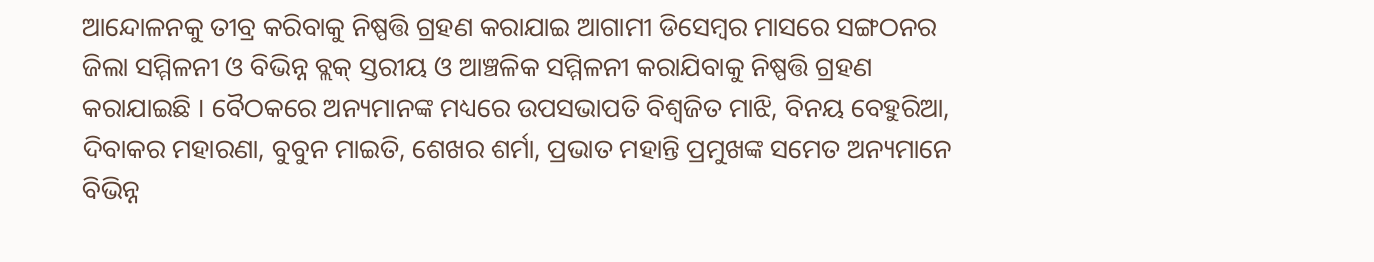ଆନ୍ଦୋଳନକୁ ତୀବ୍ର କରିବାକୁ ନିଷ୍ପତ୍ତି ଗ୍ରହଣ କରାଯାଇ ଆଗାମୀ ଡିସେମ୍ବର ମାସରେ ସଙ୍ଗଠନର ଜିଲା ସମ୍ମିଳନୀ ଓ ବିଭିନ୍ନ ବ୍ଲକ୍ ସ୍ତରୀୟ ଓ ଆଞ୍ଚଳିକ ସମ୍ମିଳନୀ କରାଯିବାକୁ ନିଷ୍ପତ୍ତି ଗ୍ରହଣ କରାଯାଇଛି । ବୈଠକରେ ଅନ୍ୟମାନଙ୍କ ମଧ୍ୟରେ ଉପସଭାପତି ବିଶ୍ୱଜିତ ମାଝି, ବିନୟ ବେହୁରିଆ, ଦିବାକର ମହାରଣା, ବୁବୁନ ମାଇତି, ଶେଖର ଶର୍ମା, ପ୍ରଭାତ ମହାନ୍ତି ପ୍ରମୁଖଙ୍କ ସମେତ ଅନ୍ୟମାନେ ବିଭିନ୍ନ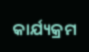କାର୍ଯ୍ୟକ୍ରମ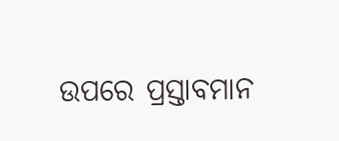ଉପରେ ପ୍ରସ୍ତାବମାନ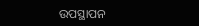ଉପସ୍ଥାପନ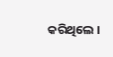କରିଥିଲେ ।